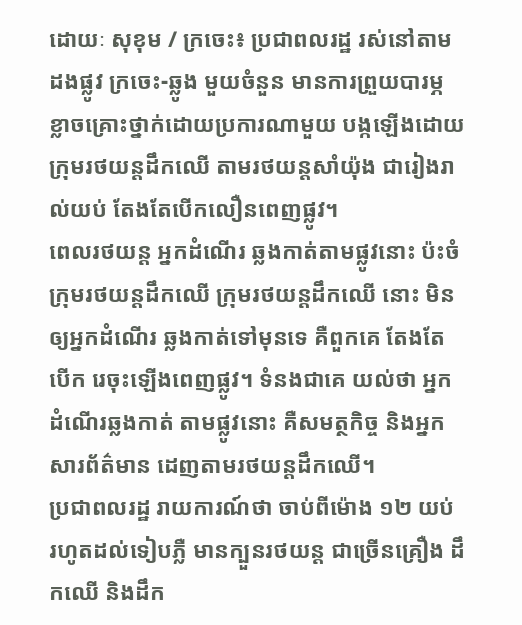ដោយៈ សុខុម / ក្រចេះ៖ ប្រជាពលរដ្ឋ រស់នៅតាមដងផ្លូវ ក្រចេះ-ឆ្លូង មួយចំនួន មានការព្រួយបារម្ភ ខ្លាចគ្រោះថ្នាក់ដោយប្រការណាមួយ បង្កឡើងដោយក្រុមរថយន្តដឹកឈើ តាមរថយន្តសាំយ៉ុង ជារៀងរាល់យប់ តែងតែបើកលឿនពេញផ្លូវ។
ពេលរថយន្ត អ្នកដំណើរ ឆ្លងកាត់តាមផ្លូវនោះ ប៉ះចំក្រុមរថយន្តដឹកឈើ ក្រុមរថយន្តដឹកឈើ នោះ មិនឲ្យអ្នកដំណើរ ឆ្លងកាត់ទៅមុនទេ គឺពួកគេ តែងតែបើក រេចុះឡើងពេញផ្លូវ។ ទំនងជាគេ យល់ថា អ្នកដំណើរឆ្លងកាត់ តាមផ្លូវនោះ គឺសមត្ថកិច្ច និងអ្នកសារព័ត៌មាន ដេញតាមរថយន្តដឹកឈើ។
ប្រជាពលរដ្ឋ រាយការណ៍ថា ចាប់ពីម៉ោង ១២ យប់ រហូតដល់ទៀបភ្លឺ មានក្បួនរថយន្ត ជាច្រើនគ្រឿង ដឹកឈើ និងដឹក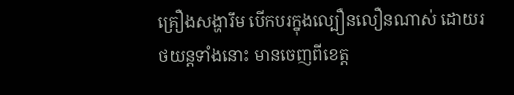គ្រឿងសង្ហារឹម បើកបរក្នុងល្បឿនលឿនណាស់ ដោយរថយន្តទាំងនោះ មានចេញពីខេត្ត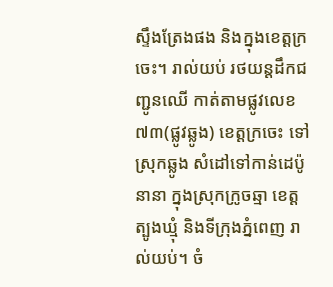ស្ទឹងត្រែងផង និងក្នុងខេត្តក្រចេះ។ រាល់យប់ រថយន្តដឹកជញ្ជូនឈើ កាត់តាមផ្លូវលេខ៧៣(ផ្លូវឆ្លូង) ខេត្តក្រចេះ ទៅស្រុកឆ្លូង សំដៅទៅកាន់ដេប៉ូនានា ក្នុងស្រុកក្រូចឆ្មា ខេត្តត្បូងឃ្មុំ និងទីក្រុងភ្នំពេញ រាល់យប់។ ចំ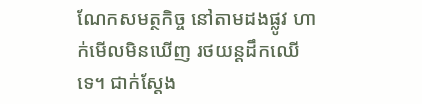ណែកសមត្ថកិច្ច នៅតាមដងផ្លូវ ហាក់មើលមិនឃើញ រថយន្តដឹកឈើទេ។ ជាក់ស្ដែង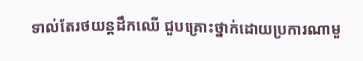ទាល់តែរថយន្តដឹកឈើ ជួបគ្រោះថ្នាក់ដោយប្រការណាមួ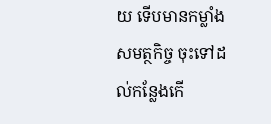យ ទើបមានកម្លាំងសមត្ថកិច្ច ចុះទៅដល់កន្លែងកើ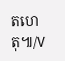តហេតុ៕/V